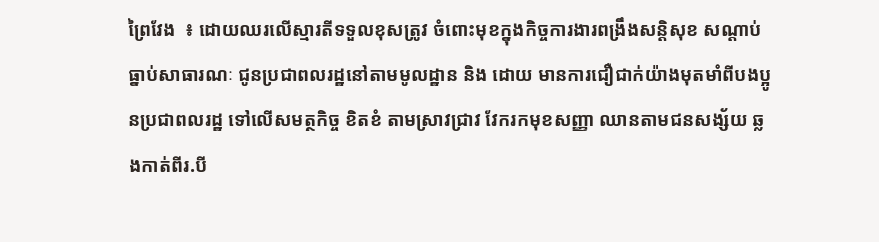ព្រៃវែង  ៖ ដោយឈរលើស្មារតីទទួលខុសត្រូវ ចំពោះមុខក្នុងកិច្ចការងារពង្រឹងសន្តិសុខ សណ្តាប់ធ្នាប់សាធារណៈ ជូនប្រជាពលរដ្ឋនៅតាមមូលដ្ឋាន និង ដោយ មានការជឿជាក់យ៉ាងមុតមាំពីបងប្អូនប្រជាពលរដ្ឋ ទៅលើសមត្ថកិច្ច ខិតខំ តាមស្រាវជ្រាវ វែករកមុខសញ្ញា ឈានតាមជនសង្ស័យ ឆ្លងកាត់ពីរ.បី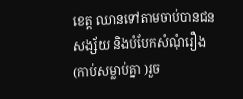ខេត្ត ឈានទៅតាមចាប់បានជនសង្ស័យ និងបំបែកសំណុំរឿង (កាប់សម្លាប់គ្នា )រួច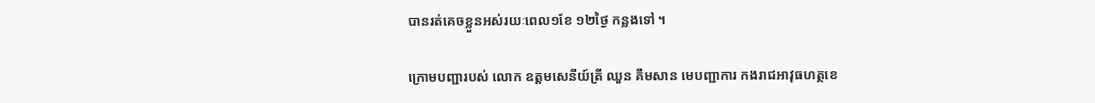បានរត់គេចខ្លួនអស់រយៈពេល១ខែ ១២ថ្ងៃ កន្លងទៅ ។

ក្រោមបញ្ជារបស់ លោក ឧត្តមសេនីយ៍ត្រី ឈួន គឹមសាន មេបញ្ជាការ កងរាជអាវុធហត្ថខេ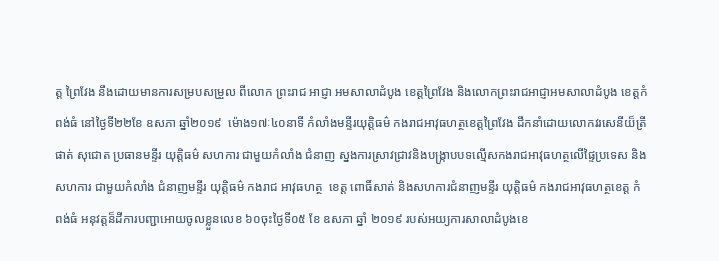ត្ត ព្រៃវែង នឹងដោយមានការសម្របសម្រួល ពីលោក ព្រះរាជ អាជ្ញា អមសាលាដំបូង ខេត្តព្រៃវែង និងលោកព្រះរាជអាជ្ញាអមសាលាដំបូង ខេត្តកំពង់ធំ នៅថ្ងៃទី២២ខែ ឧសភា ឆ្នាំ២០១៩  ម៉ោង១៧ៈ៤០នាទី កំលាំងមន្ទីរយុត្តិធម៌ កងរាជអាវុធហត្ថខេត្តព្រៃវែង ដឹកនាំដោយលោកវរសេនីយ៏ត្រី ផាត់ សុជោត ប្រធានមន្ទីរ យុត្តិធម៌ សហការ ជាមួយកំលាំង ជំនាញ ស្នងការស្រាវជ្រាវនិងបង្ក្រាបបទល្មើសកងរាជអាវុធហត្ថលើផ្ទៃប្រទេស និងសហការ ជាមួយកំលាំង ជំនាញមន្ទីរ យុត្តិធម៌ កងរាជ អាវុធហត្ថ  ខេត្ត ពោធិ៍សាត់ និងសហការជំនាញមន្ទីរ យុត្តិធម៌ កងរាជអាវុធហត្ថខេត្ត កំពង់ធំ អនុវត្តន៏ដីការបញ្ជាអោយចូលខ្លួនលេខ ៦០ចុះថ្ងៃទី០៥ ខែ ឧសភា ឆ្នាំ ២០១៩ របស់អយ្យការសាលាដំបូងខេ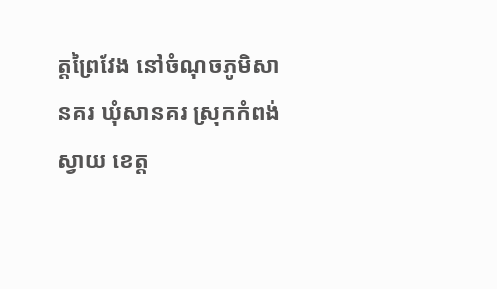ត្តព្រៃវែង នៅចំណុចភូមិសានគរ ឃុំសានគរ ស្រុកកំពង់ស្វាយ ខេត្ត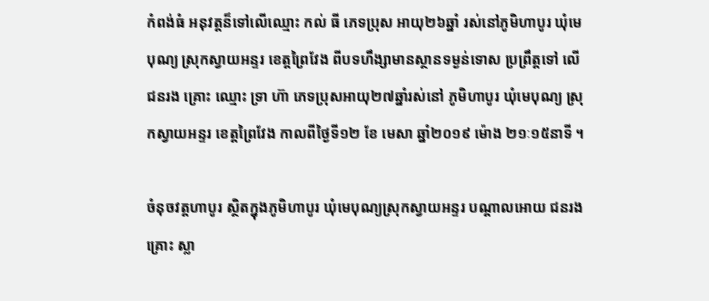កំពង់ធំ អនុវត្តន៏ទៅលើឈ្មោះ កល់ ធី ភេទប្រុស អាយុ២៦ឆ្នាំ រស់នៅភូមិហាបូរ ឃុំមេបុណ្យ ស្រុកស្វាយអន្ទរ ខេត្តព្រៃវែង ពីបទហឹង្សាមានស្ថានទម្ងន់ទោស ប្រព្រឹត្តទៅ លើជនរង គ្រោះ ឈ្មោះ ទ្រា ហ៊ា ភេទប្រុសអាយុ២៧ឆ្នាំរស់នៅ ភូមិហាបូរ ឃុំមេបុណ្យ ស្រុកស្វាយអន្ទរ ខេត្តព្រៃវែង កាលពីថ្ងៃទី១២ ខែ មេសា ឆ្នាំ២០១៩ ម៉ោង ២១ៈ១៥នាទី ។

ចំនុចវត្តហាបូរ ស្ថិតក្នុងភូមិហាបូរ ឃុំមេបុណ្យស្រុកស្វាយអន្ទរ បណ្តាលអោយ ជនរងគ្រោះ ស្លា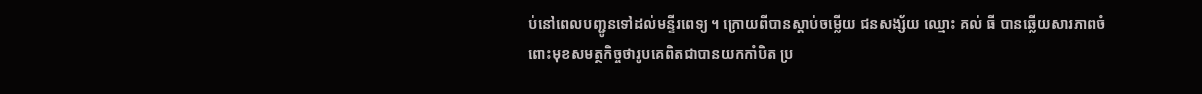ប់នៅពេលបញ្ជូនទៅដល់មន្ទីរពេទ្យ ។ ក្រោយពីបានស្តាប់ចម្លើយ ជនសង្ស័យ ឈ្មោះ គល់ ធី បានឆ្លើយសារភាពចំពោះមុខសមត្ថកិច្ចថារូបគេពិតជាបានយកកាំបិត ប្រ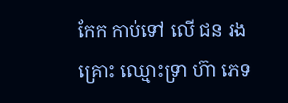កែក កាប់ទៅ លើ ជន រងគ្រោះ ឈ្មោះទ្រា ហ៊ា ភេទ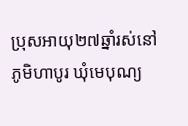ប្រុសអាយុ២៧ឆ្នាំរស់នៅ ភូមិហាបូរ ឃុំមេបុណ្យ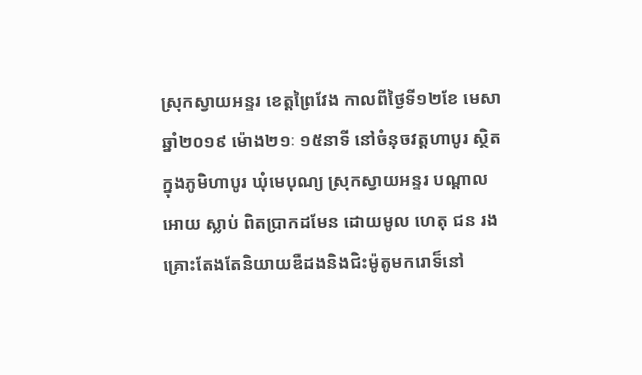ស្រុកស្វាយអន្ទរ ខេត្តព្រៃវែង កាលពីថ្ងៃទី១២ខែ មេសា ឆ្នាំ២០១៩ ម៉ោង២១ៈ ១៥នាទី នៅចំនុចវត្តហាបូរ ស្ថិតក្នុងភូមិហាបូរ ឃុំមេបុណ្យ ស្រុកស្វាយអន្ទរ បណ្តាលអោយ ស្លាប់ ពិតប្រាកដមែន ដោយមូល ហេតុ ជន រងគ្រោះតែងតែនិយាយឌឺដងនិងជិះម៉ូតូមករោទ៏នៅ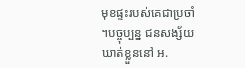មុខផ្ទះរបស់គេជាប្រចាំ ។បច្ចុប្បន្ន ជនសង្ស័យ ឃាត់ខ្លួននៅ អ.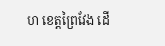ហ ខេត្តព្រៃវែង ដើ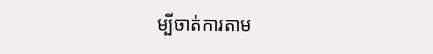ម្បីចាត់ការតាម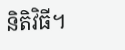និតិវិធី។